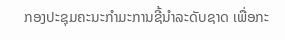ກອງປະຊຸມຄະນະກຳມະການຊີ້ນຳລະດັບຊາດ ເພື່ອກະ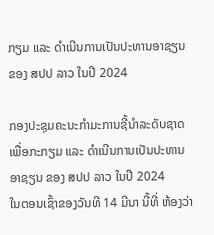ກຽມ ແລະ ດໍາເນີນການເປັນປະທານອາຊຽນ ຂອງ ສປປ ລາວ ໃນປີ 2024

ກອງປະຊຸມຄະນະກຳມະການຊີ້ນຳລະດັບຊາດ ເພື່ອກະກຽມ ແລະ ດໍາເນີນການເປັນປະທານອາຊຽນ ຂອງ ສປປ ລາວ ໃນປີ 2024
ໃນຕອນເຊົ້າຂອງວັນທີ 14 ມີນາ ນີ້ທີ່ ຫ້ອງວ່າ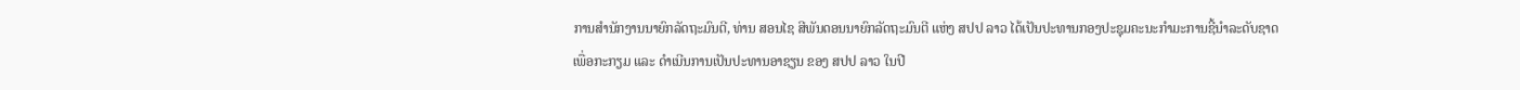ການສຳນັກງານນາຍົກລັດຖະມົນຕີ, ທ່ານ ສອນໄຊ ສີພັນດອນນາຍົກລັດຖະມົນຕີ ແຫ່ງ ສປປ ລາວ ໄດ້ເປັນປະທານກອງປະຊຸມຄະນະກຳມະການຊີ້ນຳລະດັບຊາດເພື່ອກະກຽມ ແລະ ດໍາເນີນການເປັນປະທານອາຊຽນ ຂອງ ສປປ ລາວ ໃນປີ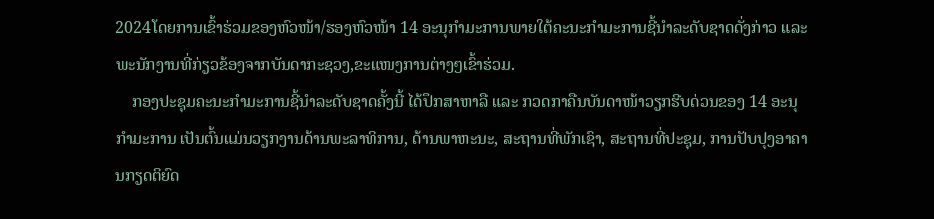2024ໂດຍການເຂົ້າຮ່ວມຂອງຫົວໜ້າ/ຮອງຫົວໜ້າ 14 ອະນຸກຳມະການພາຍໃຕ້ຄະນະກຳມະການຊີ້ນຳລະດັບຊາດດັ່ງກ່າວ ແລະ ພະນັກງານທີ່ກ່ຽວຂ້ອງຈາກບັນດາກະຊວງ,ຂະແໜງການຕ່າງໆເຂົ້າຮ່ວມ.
    ກອງປະຊຸມຄະນະກໍາມະການຊີ້ນໍາລະດັບຊາດຄັ້ງນີ້ ໄດ້ປຶກສາຫາລື ແລະ ກວດກາຄືນບັນດາໜ້າວຽກຮີບດ່ວນຂອງ 14 ອະນຸກໍາມະການ ເປັນຕົ້ນແມ່ນວຽກງານດ້ານພະລາທິການ, ດ້ານພາຫະນະ, ສະຖານທີ່ພັກເຊົາ, ສະຖານທີ່ປະຊຸມ, ການປັບປຸງອາຄານກຽດຕິຍົດ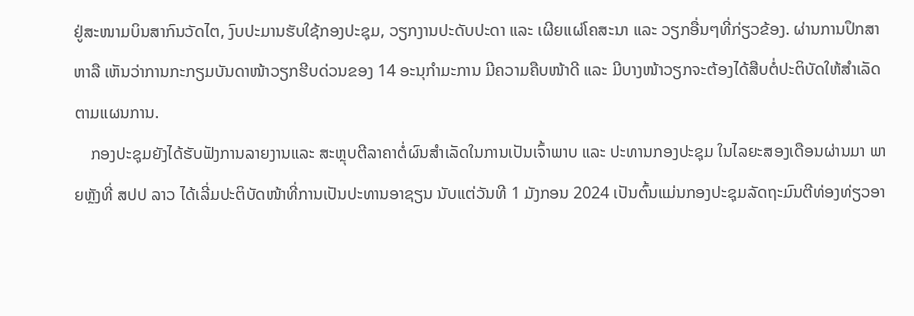ຢູ່ສະໜາມບິນສາກົນວັດໄຕ, ງົບປະມານຮັບໃຊ້ກອງປະຊຸມ, ວຽກງານປະດັບປະດາ ແລະ ເຜີຍແຜ່ໂຄສະນາ ແລະ ວຽກອື່ນໆທີ່ກ່ຽວຂ້ອງ. ຜ່ານການປຶກສາຫາລື ເຫັນວ່າການກະກຽມບັນດາໜ້າວຽກຮີບດ່ວນຂອງ 14 ອະນຸກໍາມະການ ມີຄວາມຄືບໜ້າດີ ແລະ ມີບາງໜ້າວຽກຈະຕ້ອງໄດ້ສືບຕໍ່ປະຕິບັດໃຫ້ສຳເລັດຕາມແຜນການ.
    ກອງປະຊຸມຍັງໄດ້ຮັບຟັງການລາຍງານແລະ ສະຫຼຸບຕີລາຄາຕໍ່ຜົນສໍາເລັດໃນການເປັນເຈົ້າພາບ ແລະ ປະທານກອງປະຊຸມ ໃນໄລຍະສອງເດືອນຜ່ານມາ ພາຍຫຼັງທີ່ ສປປ ລາວ ໄດ້ເລີ່ມປະຕິບັດໜ້າທີ່ການເປັນປະທານອາຊຽນ ນັບແຕ່ວັນທີ 1 ມັງກອນ 2024 ເປັນຕົ້ນແມ່ນກອງປະຊຸມລັດຖະມົນຕີທ່ອງທ່ຽວອາ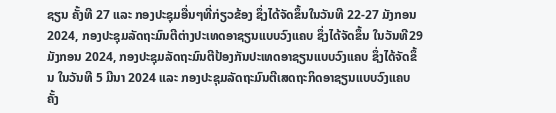ຊຽນ ຄັ້ງທີ 27 ແລະ ກອງປະຊຸມອື່ນໆທີ່ກ່ຽວຂ້ອງ ຊຶ່ງໄດ້ຈັດຂຶ້ນໃນວັນທີ 22-27 ມັງກອນ 2024, ກອງປະຊຸມລັດຖະມົນຕີຕ່າງປະເທດອາຊຽນແບບວົງແຄບ ຊຶ່ງໄດ້ຈັດຂຶ້ນ ໃນວັນທີ29 ມັງກອນ 2024, ກອງປະຊຸມລັດຖະມົນຕີປ້ອງກັນປະເທດອາຊຽນແບບວົງແຄບ ຊຶ່ງໄດ້ຈັດຂຶ້ນ ໃນວັນທີ 5 ມີນາ 2024 ແລະ ກອງປະຊຸມລັດຖະມົນຕີເສດຖະກິດອາຊຽນແບບວົງແຄບ ຄັ້ງ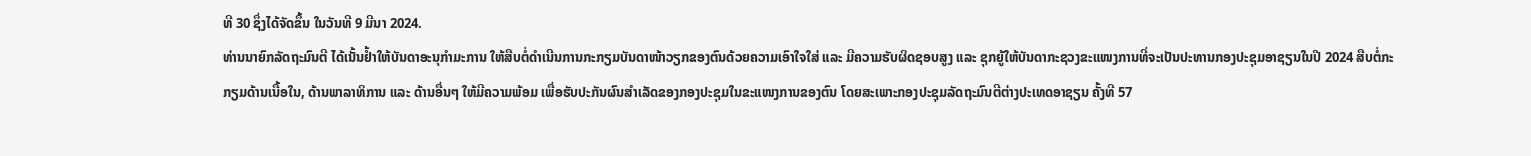ທີ 30 ຊຶ່ງໄດ້ຈັດຂຶ້ນ ໃນວັນທີ 9 ມີນາ 2024.
ທ່ານນາຍົກລັດຖະມົນຕີ ໄດ້ເນັ້ນຢໍ້າໃຫ້ບັນດາອະນຸກໍາມະການ ໃຫ້ສືບຕໍ່ດຳເນີນການກະກຽມບັນດາໜ້າວຽກຂອງຕົນດ້ວຍຄວາມເອົາໃຈໃສ່ ແລະ ມີຄວາມຮັບຜິດຊອບສູງ ແລະ ຊຸກຍູ້ໃຫ້ບັນດາກະຊວງຂະແໜງການທີ່ຈະເປັນປະທານກອງປະຊຸມອາຊຽນໃນປີ 2024 ສືບຕໍ່ກະກຽມດ້ານເນື້ອໃນ, ດ້ານພາລາທິການ ແລະ ດ້ານອື່ນໆ ໃຫ້ມີຄວາມພ້ອມ ເພື່ອຮັບປະກັນຜົນສຳເລັດຂອງກອງປະຊຸມໃນຂະແໜງການຂອງຕົນ ໂດຍສະເພາະກອງປະຊຸມລັດຖະມົນຕີຕ່າງປະເທດອາຊຽນ ຄັ້ງທີ 57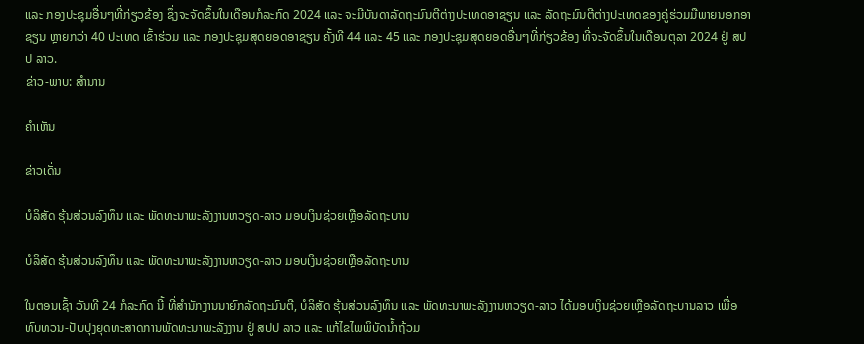ແລະ ກອງປະຊຸມອື່ນໆທີ່ກ່ຽວຂ້ອງ ຊຶ່ງຈະຈັດຂຶ້ນໃນເດືອນກໍລະກົດ 2024 ແລະ ຈະມີບັນດາລັດຖະມົນຕີຕ່າງປະເທດອາຊຽນ ແລະ ລັດຖະມົນຕີຕ່າງປະເທດຂອງຄູ່ຮ່ວມມືພາຍນອກອາຊຽນ ຫຼາຍກວ່າ 40 ປະເທດ ເຂົ້າຮ່ວມ ແລະ ກອງປະຊຸມສຸດຍອດອາຊຽນ ຄັ້ງທີ 44 ແລະ 45 ແລະ ກອງປະຊຸມສຸດຍອດອື່ນໆທີ່ກ່ຽວຂ້ອງ ທີ່ຈະຈັດຂຶ້ນໃນເດືອນຕຸລາ 2024 ຢູ່ ສປປ ລາວ.
ຂ່າວ-ພາບ: ສຳນານ

ຄໍາເຫັນ

ຂ່າວເດັ່ນ

ບໍລິສັດ ຮຸ້ນສ່ວນລົງທຶນ ແລະ ພັດທະນາພະລັງງານຫວຽດ-ລາວ ມອບເງິນຊ່ວຍເຫຼືອລັດຖະບານ

ບໍລິສັດ ຮຸ້ນສ່ວນລົງທຶນ ແລະ ພັດທະນາພະລັງງານຫວຽດ-ລາວ ມອບເງິນຊ່ວຍເຫຼືອລັດຖະບານ

ໃນຕອນເຊົ້າ ວັນທີ 24 ກໍລະກົດ ນີ້ ທີ່ສໍານັກງານນາຍົກລັດຖະມົນຕີ, ບໍລິສັດ ຮຸ້ນສ່ວນລົງທຶນ ແລະ ພັດທະນາພະລັງງານຫວຽດ-ລາວ ໄດ້ມອບເງິນຊ່ວຍເຫຼືອລັດຖະບານລາວ ເພື່ອທົບທວນ-ປັບປຸງຍຸດທະສາດການພັດທະນາພະລັງງານ ຢູ່ ສປປ ລາວ ແລະ ແກ້ໄຂໄພພິບັດນໍ້າຖ້ວມ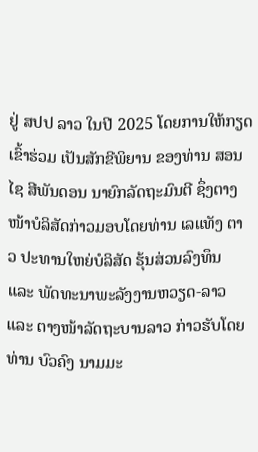ຢູ່ ສປປ ລາວ ໃນປີ 2025 ໂດຍການໃຫ້ກຽດເຂົ້າຮ່ວມ ເປັນສັກຂີພິຍານ ຂອງທ່ານ ສອນໄຊ ສີພັນດອນ ນາຍົກລັດຖະມົນຕີ ຊຶ່ງຕາງໜ້າບໍລິສັດກ່າວມອບໂດຍທ່ານ ເລແທັງ ຕາວ ປະທານໃຫຍ່ບໍລິສັດ ຮຸ້ນສ່ວນລົງທຶນ ແລະ ພັດທະນາພະລັງງານຫວຽດ-ລາວ ແລະ ຕາງໜ້າລັດຖະບານລາວ ກ່າວຮັບໂດຍທ່ານ ບົວຄົງ ນາມມະ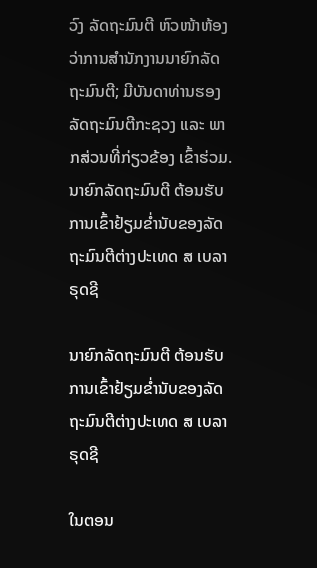ວົງ ລັດຖະມົນຕີ ຫົວໜ້າຫ້ອງວ່າການສຳນັກງານນາຍົກລັດຖະມົນຕີ; ມີບັນດາທ່ານຮອງລັດຖະມົນຕີກະຊວງ ແລະ ພາກສ່ວນທີ່ກ່ຽວຂ້ອງ ເຂົ້າຮ່ວມ.
ນາຍົກລັດຖະມົນຕີ ຕ້ອນຮັບການເຂົ້າຢ້ຽມຂໍ່ານັບຂອງລັດຖະມົນຕີຕ່າງປະເທດ ສ ເບລາຣຸດຊີ

ນາຍົກລັດຖະມົນຕີ ຕ້ອນຮັບການເຂົ້າຢ້ຽມຂໍ່ານັບຂອງລັດຖະມົນຕີຕ່າງປະເທດ ສ ເບລາຣຸດຊີ

ໃນຕອນ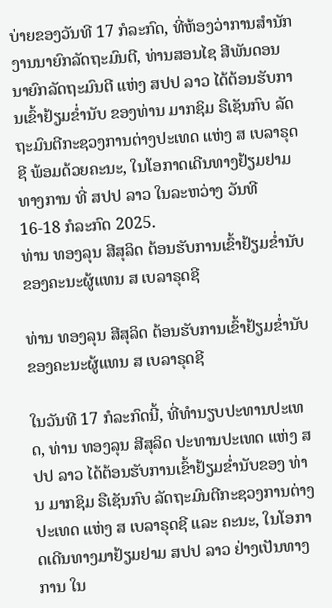ບ່າຍຂອງວັນທີ 17 ກໍລະກົດ, ທີ່ຫ້ອງວ່າການສຳນັກງານນາຍົກລັດຖະມົນຕີ, ທ່ານສອນໄຊ ສີພັນດອນ ນາຍົກລັດຖະມົນຕີ ແຫ່ງ ສປປ ລາວ ໄດ້ຕ້ອນຮັບການເຂົ້າຢ້ຽມຂໍ່ານັບ ຂອງທ່ານ ມາກຊິມ ຣືເຊັນກົບ ລັດຖະມົນຕີກະຊວງການຕ່າງປະເທດ ແຫ່ງ ສ ເບລາຣຸດຊີ ພ້ອມດ້ວຍຄະນະ, ໃນໂອກາດເດີນທາງຢ້ຽມຢາມທາງການ ທີ່ ສປປ ລາວ ໃນລະຫວ່າງ ວັນທີ 16-18 ກໍລະກົດ 2025.
ທ່ານ ທອງລຸນ ສີສຸລິດ ຕ້ອນຮັບການເຂົ້າຢ້ຽມຂໍ່ານັບຂອງຄະນະຜູ້ແທນ ສ ເບລາຣຸດຊີ

ທ່ານ ທອງລຸນ ສີສຸລິດ ຕ້ອນຮັບການເຂົ້າຢ້ຽມຂໍ່ານັບຂອງຄະນະຜູ້ແທນ ສ ເບລາຣຸດຊີ

ໃນວັນທີ 17 ກໍລະກົດນີ້, ທີ່ທໍານຽບປະທານປະເທດ, ທ່ານ ທອງລຸນ ສີສຸລິດ ປະທານປະເທດ ແຫ່ງ ສປປ ລາວ ໄດ້ຕ້ອນຮັບການເຂົ້າຢ້ຽມຂໍ່ານັບຂອງ ທ່ານ ມາກຊິມ ຣືເຊັນກົບ ລັດຖະມົນຕີກະຊວງການຕ່າງປະເທດ ແຫ່ງ ສ ເບລາຣຸດຊີ ແລະ ຄະນະ, ໃນໂອກາດເດີນທາງມາຢ້ຽມຢາມ ສປປ ລາວ ຢ່າງເປັນທາງການ ໃນ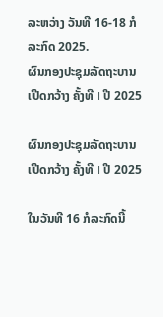ລະຫວ່າງ ວັນທີ 16-18 ກໍລະກົດ 2025.
ຜົນກອງປະຊຸມລັດຖະບານເປີດກວ້າງ ຄັ້ງທີ I ປີ 2025

ຜົນກອງປະຊຸມລັດຖະບານເປີດກວ້າງ ຄັ້ງທີ I ປີ 2025

ໃນວັນທີ 16 ກໍລະກົດນີ້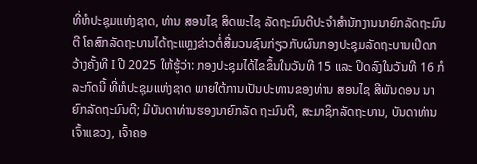ທີ່ຫໍປະຊຸມແຫ່ງຊາດ, ທ່ານ ສອນໄຊ ສິດພະໄຊ ລັດຖະມົນຕີປະຈໍາສໍານັກງານນາຍົກລັດຖະມົນຕີ ໂຄສົກລັດຖະບານໄດ້ຖະແຫຼງຂ່າວຕໍ່ສື່ມວນຊົນກ່ຽວກັບຜົນກອງປະຊຸມລັດຖະບານເປີດກວ້າງຄັ້ງທີ I ປີ 2025 ໃຫ້ຮູ້ວ່າ: ກອງປະຊຸມໄດ້ໄຂຂຶ້ນໃນວັນທີ 15 ແລະ ປິດລົງໃນວັນທີ 16 ກໍລະກົດນີ້ ທີ່ຫໍປະຊຸມແຫ່ງຊາດ ພາຍໃຕ້ການເປັນປະທານຂອງທ່ານ ສອນໄຊ ສີພັນດອນ ນາຍົກລັດຖະມົນຕີ; ມີບັນດາທ່ານຮອງນາຍົກລັດ ຖະມົນຕີ, ສະມາຊິກລັດຖະບານ, ບັນດາທ່ານເຈົ້າແຂວງ, ເຈົ້າຄອ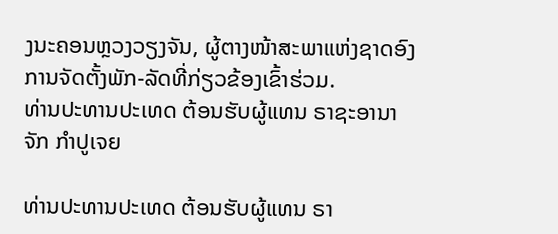ງນະຄອນຫຼວງວຽງຈັນ, ຜູ້ຕາງໜ້າສະພາແຫ່ງຊາດອົງການຈັດຕັ້ງພັກ-ລັດທີ່ກ່ຽວຂ້ອງເຂົ້າຮ່ວມ.
ທ່ານປະທານປະເທດ ຕ້ອນຮັບຜູ້ແທນ ຣາຊະອານາຈັກ ກໍາປູເຈຍ

ທ່ານປະທານປະເທດ ຕ້ອນຮັບຜູ້ແທນ ຣາ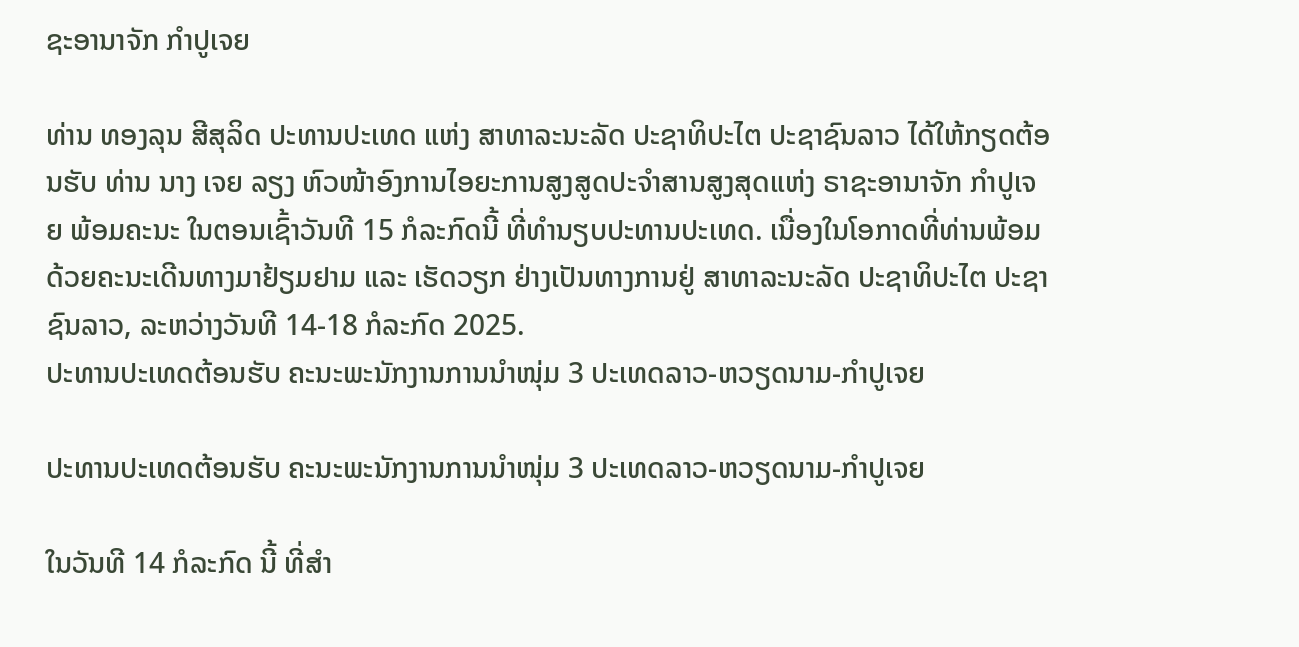ຊະອານາຈັກ ກໍາປູເຈຍ

ທ່ານ ທອງລຸນ ສີສຸລິດ ປະທານປະເທດ ແຫ່ງ ສາທາລະນະລັດ ປະຊາທິປະໄຕ ປະຊາຊົນລາວ ໄດ້ໃຫ້ກຽດຕ້ອນຮັບ ທ່ານ ນາງ ເຈຍ ລຽງ ຫົວໜ້າອົງການໄອຍະການສູງສູດປະຈໍາສານສູງສຸດແຫ່ງ ຣາຊະອານາຈັກ ກໍາປູເຈຍ ພ້ອມຄະນະ ໃນຕອນເຊົ້າວັນທີ 15 ກໍລະກົດນີ້ ທີ່ທໍານຽບປະທານປະເທດ. ເນື່ອງໃນໂອກາດທີ່ທ່ານພ້ອມດ້ວຍຄະນະເດີນທາງມາຢ້ຽມຢາມ ແລະ ເຮັດວຽກ ຢ່າງເປັນທາງການຢູ່ ສາທາລະນະລັດ ປະຊາທິປະໄຕ ປະຊາຊົນລາວ, ລະຫວ່າງວັນທີ 14-18 ກໍລະກົດ 2025.
ປະທານປະເທດຕ້ອນຮັບ ຄະນະພະນັກງານການນໍາໜຸ່ມ 3 ປະເທດລາວ-ຫວຽດນາມ-ກໍາປູເຈຍ

ປະທານປະເທດຕ້ອນຮັບ ຄະນະພະນັກງານການນໍາໜຸ່ມ 3 ປະເທດລາວ-ຫວຽດນາມ-ກໍາປູເຈຍ

ໃນວັນທີ 14 ກໍລະກົດ ນີ້ ທີ່ສໍາ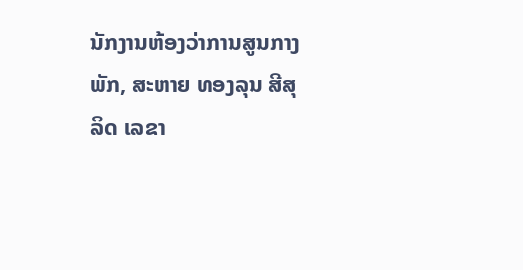ນັກງານຫ້ອງວ່າການສູນກາງພັກ, ສະຫາຍ ທອງລຸນ ສີສຸລິດ ເລຂາ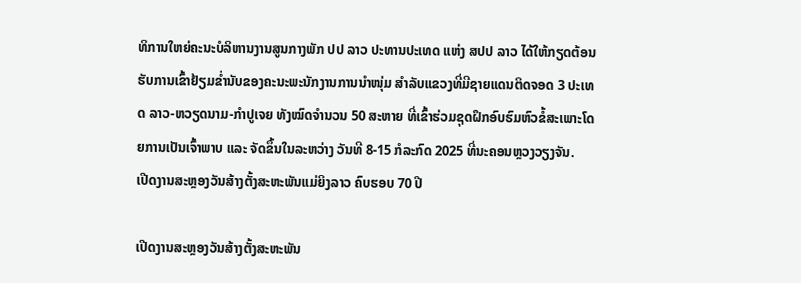ທິການໃຫຍ່ຄະນະບໍລິຫານງານສູນກາງພັກ ປປ ລາວ ປະທານປະເທດ ແຫ່ງ ສປປ ລາວ ໄດ້ໃຫ້ກຽດຕ້ອນຮັບການເຂົ້າຢ້ຽມຂໍ່ານັບຂອງຄະນະພະນັກງານການນໍາໜຸ່ມ ສຳລັບແຂວງທີ່ມີຊາຍແດນຕິດຈອດ 3 ປະເທດ ລາວ-ຫວຽດນາມ-ກໍາປູເຈຍ ທັງໝົດຈໍານວນ 50 ສະຫາຍ ທີ່ເຂົ້າຮ່ວມຊຸດຝຶກອົບຮົມຫົວຂໍ້ສະເພາະໂດຍການເປັນເຈົ້າພາບ ແລະ ຈັດຂຶ້ນໃນລະຫວ່າງ ວັນທີ 8-15 ກໍລະກົດ 2025 ທີ່ນະຄອນຫຼວງວຽງຈັນ.
ເປີດງານສະຫຼອງວັນສ້າງຕັ້ງສະຫະພັນແມ່ຍິງລາວ ຄົບຮອບ 70 ປີ

ເປີດງານສະຫຼອງວັນສ້າງຕັ້ງສະຫະພັນ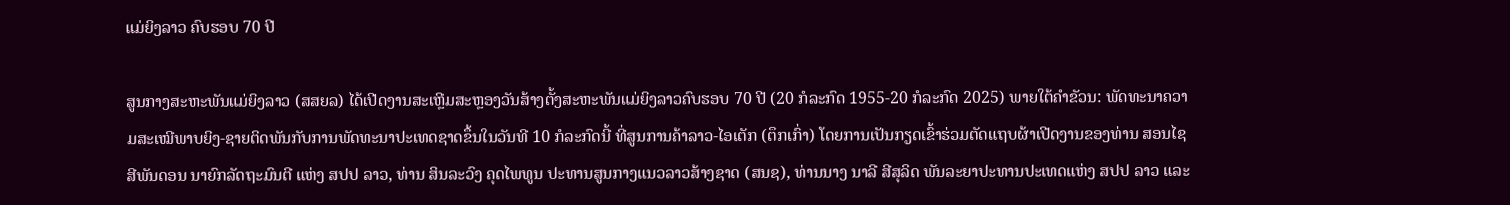ແມ່ຍິງລາວ ຄົບຮອບ 70 ປີ

ສູນກາງສະຫະພັນແມ່ຍິງລາວ (ສສຍລ) ໄດ້ເປີດງານສະເຫຼີມສະຫຼອງວັນສ້າງຕັ້ງສະຫະພັນແມ່ຍິງລາວຄົບຮອບ 70 ປີ (20 ກໍລະກົດ 1955-20 ກໍລະກົດ 2025) ພາຍໃຕ້ຄໍາຂັວນ: ພັດທະນາຄວາມສະເໝີພາບຍິງ-ຊາຍຕິດພັນກັບການພັດທະນາປະເທດຊາດຂຶ້ນໃນວັນທີ 10 ກໍລະກົດນີ້ ທີ່ສູນການຄ້າລາວ-ໄອເຕັກ (ຕຶກເກົ່າ) ໂດຍການເປັນກຽດເຂົ້າຮ່ວມຕັດແຖບຜ້າເປີດງານຂອງທ່ານ ສອນໄຊ ສີພັນດອນ ນາຍົກລັດຖະມົນຕີ ແຫ່ງ ສປປ ລາວ, ທ່ານ ສິນລະວົງ ຄຸດໄພທູນ ປະທານສູນກາງແນວລາວສ້າງຊາດ (ສນຊ), ທ່ານນາງ ນາລີ ສີສຸລິດ ພັນລະຍາປະທານປະເທດແຫ່ງ ສປປ ລາວ ແລະ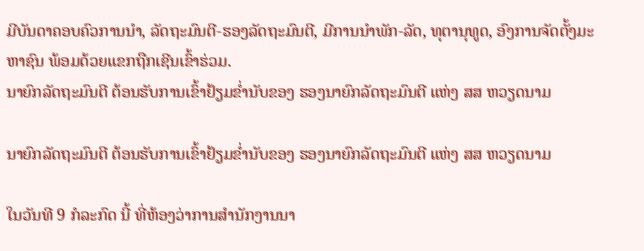ມີບັນດາຄອບຄົວການນໍາ, ລັດຖະມົນຕີ-ຮອງລັດຖະມົນຕີ, ມີການນຳພັກ-ລັດ, ທຸຕານຸທູດ, ອົງການຈັດຕັ້ງມະຫາຊົນ ພ້ອມດ້ວຍແຂກຖືກເຊີນເຂົ້າຮ່ວມ.
ນາຍົກລັດຖະມົນຕີ ຕ້ອນຮັບການເຂົ້າຢ້ຽມຂໍ່ານັບຂອງ ຮອງນາຍົກລັດຖະມົນຕີ ແຫ່ງ ສສ ຫວຽດນາມ

ນາຍົກລັດຖະມົນຕີ ຕ້ອນຮັບການເຂົ້າຢ້ຽມຂໍ່ານັບຂອງ ຮອງນາຍົກລັດຖະມົນຕີ ແຫ່ງ ສສ ຫວຽດນາມ

ໃນວັນທີ 9 ກໍລະກົດ ນີ້ ທີ່ຫ້ອງວ່າການສໍານັກງານນາ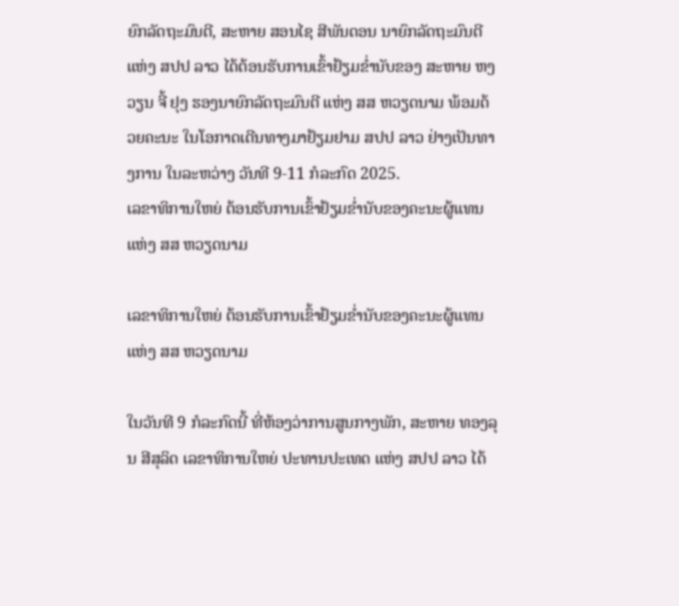ຍົກລັດຖະມົນຕີ, ສະຫາຍ ສອນໄຊ ສີພັນດອນ ນາຍົກລັດຖະມົນຕີ ແຫ່ງ ສປປ ລາວ ໄດ້ຕ້ອນຮັບການເຂົ້າຢ້ຽມຂໍ່ານັບຂອງ ສະຫາຍ ຫງວຽນ ຈີ້ ຢຸງ ຮອງນາຍົກລັດຖະມົນຕີ ແຫ່ງ ສສ ຫວຽດນາມ ພ້ອມດ້ວຍຄະນະ ໃນໂອກາດເດີນທາງມາຢ້ຽມຢາມ ສປປ ລາວ ຢ່າງເປັນທາງການ ໃນລະຫວ່າງ ວັນທີ 9-11 ກໍລະກົດ 2025.
ເລຂາທິການໃຫຍ່ ຕ້ອນຮັບການເຂົ້າຢ້ຽມຂໍ່ານັບຂອງຄະນະຜູ້ແທນ ແຫ່ງ ສສ ຫວຽດນາມ

ເລຂາທິການໃຫຍ່ ຕ້ອນຮັບການເຂົ້າຢ້ຽມຂໍ່ານັບຂອງຄະນະຜູ້ແທນ ແຫ່ງ ສສ ຫວຽດນາມ

ໃນວັນທີ 9 ກໍລະກົດນີ້ ທີ່ຫ້ອງວ່າການສູນກາງພັກ, ສະຫາຍ ທອງລຸນ ສີສຸລິດ ເລຂາທິການໃຫຍ່ ປະທານປະເທດ ແຫ່ງ ສປປ ລາວ ໄດ້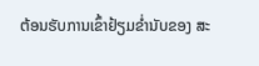ຕ້ອນຮັບການເຂົ້າຢ້ຽມຂໍ່ານັບຂອງ ສະ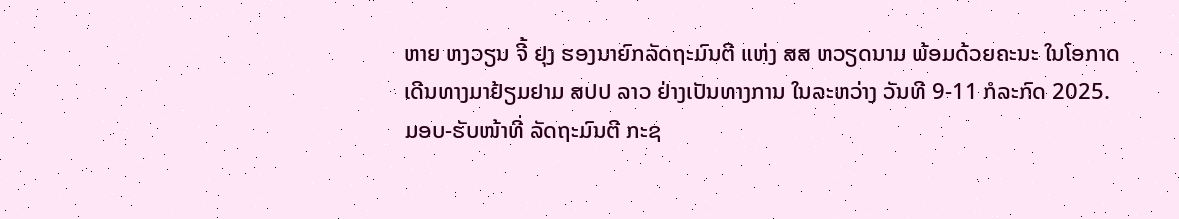ຫາຍ ຫງວຽນ ຈີ້ ຢຸງ ຮອງນາຍົກລັດຖະມົນຕີ ແຫ່ງ ສສ ຫວຽດນາມ ພ້ອມດ້ວຍຄະນະ ໃນໂອກາດເດີນທາງມາຢ້ຽມຢາມ ສປປ ລາວ ຢ່າງເປັນທາງການ ໃນລະຫວ່າງ ວັນທີ 9-11 ກໍລະກົດ 2025.
ມອບ-ຮັບໜ້າທີ່ ລັດຖະມົນຕີ ກະຊ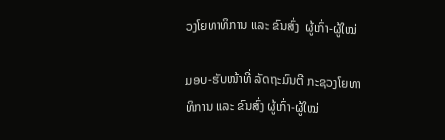ວງໂຍທາທິການ ແລະ ຂົນສົ່ງ  ຜູ້ເກົ່າ-ຜູ້ໃໝ່

ມອບ-ຮັບໜ້າທີ່ ລັດຖະມົນຕີ ກະຊວງໂຍທາທິການ ແລະ ຂົນສົ່ງ ຜູ້ເກົ່າ-ຜູ້ໃໝ່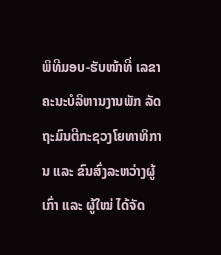ພິທີມອບ-ຮັບໜ້າທີ່ ເລຂາຄະນະບໍລິຫານງານພັກ ລັດຖະມົນຕີກະຊວງໂຍທາທິການ ແລະ ຂົນສົ່ງລະຫວ່າງຜູ້ເກົ່າ ແລະ ຜູ້ໃໝ່ ໄດ້ຈັດ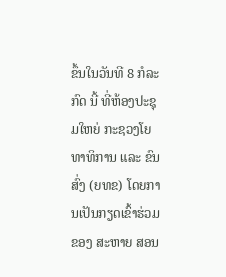ຂຶ້ນໃນວັນທີ 8 ກໍລະກົດ ນີ້ ທີ່ຫ້ອງປະຊຸມໃຫຍ່ ກະຊວງໂຍທາທິການ ແລະ ຂົນສົ່ງ (ຍທຂ) ໂດຍການເປັນກຽດເຂົ້າຮ່ວມຂອງ ສະຫາຍ ສອນ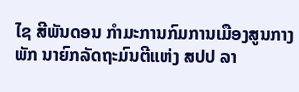ໄຊ ສີພັນດອນ ກໍາມະການກົມການເມືອງສູນກາງພັກ ນາຍົກລັດຖະມົນຕີແຫ່ງ ສປປ ລາ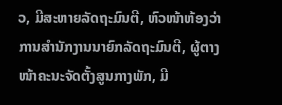ວ, ມີສະຫາຍລັດຖະມົນຕີ, ຫົວໜ້າຫ້ອງວ່າການສໍານັກງານນາຍົກລັດຖະມົນຕີ, ຜູ້ຕາງໜ້າຄະນະຈັດຕັ້ງສູນກາງພັກ, ມີ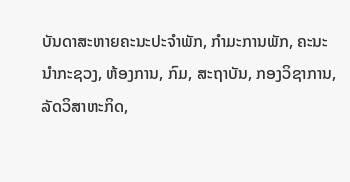ບັນດາສະຫາຍຄະນະປະຈຳພັກ, ກຳມະການພັກ, ຄະນະນໍາກະຊວງ, ຫ້ອງການ, ກົມ, ສະຖາບັນ, ກອງວິຊາການ, ລັດວິສາຫະກິດ,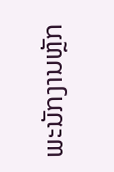ພະນັກງານຫຼັກ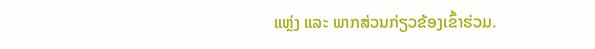ແຫຼ່ງ ແລະ ພາກສ່ວນກ່ຽວຂ້ອງເຂົ້າຮ່ວມ.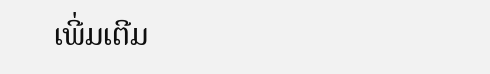ເພີ່ມເຕີມ